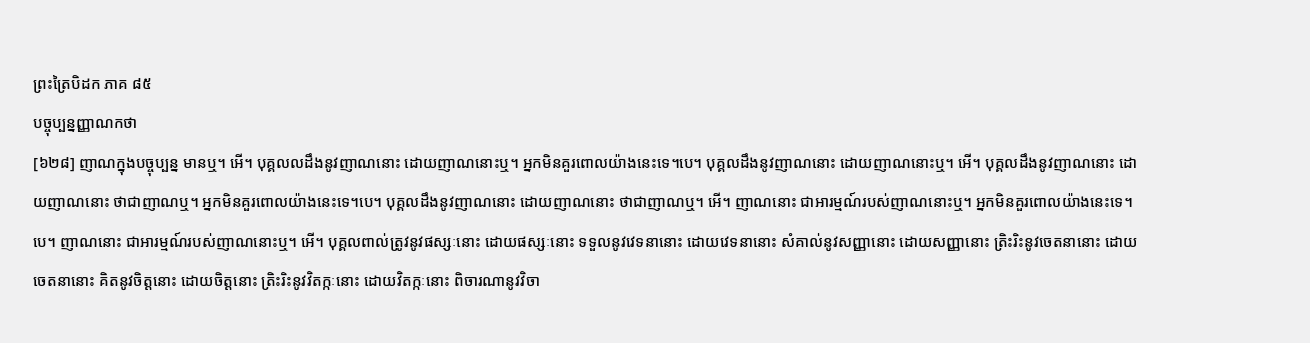ព្រះត្រៃបិដក ភាគ ៨៥
បច្ចុប្បន្នញ្ញាណកថា
[៦២៨] ញាណក្នុងបច្ចុប្បន្ន មានឬ។ អើ។ បុគ្គលលដឹងនូវញាណនោះ ដោយញាណនោះឬ។ អ្នកមិនគួរពោលយ៉ាងនេះទេ។បេ។ បុគ្គលដឹងនូវញាណនោះ ដោយញាណនោះឬ។ អើ។ បុគ្គលដឹងនូវញាណនោះ ដោយញាណនោះ ថាជាញាណឬ។ អ្នកមិនគួរពោលយ៉ាងនេះទេ។បេ។ បុគ្គលដឹងនូវញាណនោះ ដោយញាណនោះ ថាជាញាណឬ។ អើ។ ញាណនោះ ជាអារម្មណ៍របស់ញាណនោះឬ។ អ្នកមិនគួរពោលយ៉ាងនេះទេ។បេ។ ញាណនោះ ជាអារម្មណ៍របស់ញាណនោះឬ។ អើ។ បុគ្គលពាល់ត្រូវនូវផស្សៈនោះ ដោយផស្សៈនោះ ទទួលនូវវេទនានោះ ដោយវេទនានោះ សំគាល់នូវសញ្ញានោះ ដោយសញ្ញានោះ ត្រិះរិះនូវចេតនានោះ ដោយចេតនានោះ គិតនូវចិត្តនោះ ដោយចិត្តនោះ ត្រិះរិះនូវវិតក្កៈនោះ ដោយវិតក្កៈនោះ ពិចារណានូវវិចា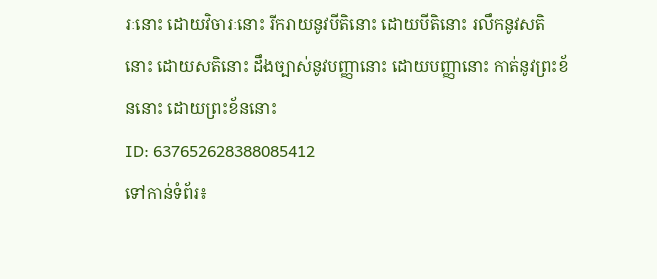រៈនោះ ដោយវិចារៈនោះ រីករាយនូវបីតិនោះ ដោយបីតិនោះ រលឹកនូវសតិនោះ ដោយសតិនោះ ដឹងច្បាស់នូវបញ្ញានោះ ដោយបញ្ញានោះ កាត់នូវព្រះខ័ននោះ ដោយព្រះខ័ននោះ
ID: 637652628388085412
ទៅកាន់ទំព័រ៖